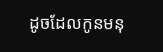ដូចដែលកូនមនុ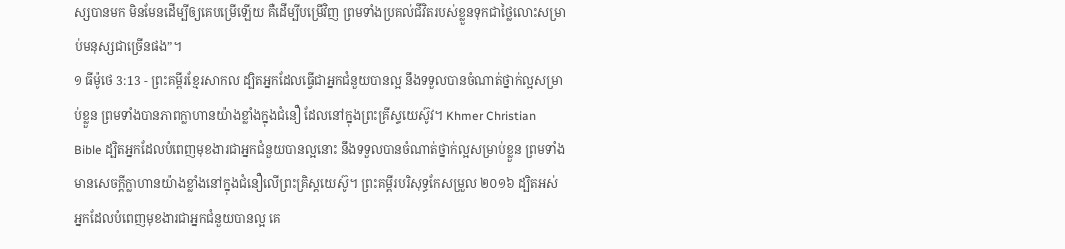ស្សបានមក មិនមែនដើម្បីឲ្យគេបម្រើឡើយ គឺដើម្បីបម្រើវិញ ព្រមទាំងប្រគល់ជីវិតរបស់ខ្លួនទុកជាថ្លៃលោះសម្រាប់មនុស្សជាច្រើនផង”។
១ ធីម៉ូថេ 3:13 - ព្រះគម្ពីរខ្មែរសាកល ដ្បិតអ្នកដែលធ្វើជាអ្នកជំនួយបានល្អ នឹងទទួលបានចំណាត់ថ្នាក់ល្អសម្រាប់ខ្លួន ព្រមទាំងបានភាពក្លាហានយ៉ាងខ្លាំងក្នុងជំនឿ ដែលនៅក្នុងព្រះគ្រីស្ទយេស៊ូវ។ Khmer Christian Bible ដ្បិតអ្នកដែលបំពេញមុខងារជាអ្នកជំនួយបានល្អនោះ នឹងទទួលបានចំណាត់ថ្នាក់ល្អសម្រាប់ខ្លួន ព្រមទាំងមានសេចក្ដីក្លាហានយ៉ាងខ្លាំងនៅក្នុងជំនឿលើព្រះគ្រិស្ដយេស៊ូ។ ព្រះគម្ពីរបរិសុទ្ធកែសម្រួល ២០១៦ ដ្បិតអស់អ្នកដែលបំពេញមុខងារជាអ្នកជំនួយបានល្អ គេ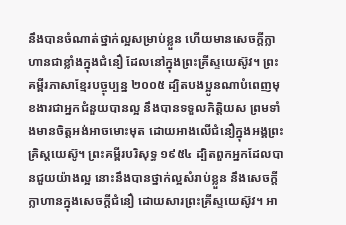នឹងបានចំណាត់ថ្នាក់ល្អសម្រាប់ខ្លួន ហើយមានសេចក្តីក្លាហានជាខ្លាំងក្នុងជំនឿ ដែលនៅក្នុងព្រះគ្រីស្ទយេស៊ូវ។ ព្រះគម្ពីរភាសាខ្មែរបច្ចុប្បន្ន ២០០៥ ដ្បិតបងប្អូនណាបំពេញមុខងារជាអ្នកជំនួយបានល្អ នឹងបានទទួលកិត្តិយស ព្រមទាំងមានចិត្តអង់អាចមោះមុត ដោយអាងលើជំនឿក្នុងអង្គព្រះគ្រិស្តយេស៊ូ។ ព្រះគម្ពីរបរិសុទ្ធ ១៩៥៤ ដ្បិតពួកអ្នកដែលបានជួយយ៉ាងល្អ នោះនឹងបានថ្នាក់ល្អសំរាប់ខ្លួន នឹងសេចក្ដីក្លាហានក្នុងសេចក្ដីជំនឿ ដោយសារព្រះគ្រីស្ទយេស៊ូវ។ អា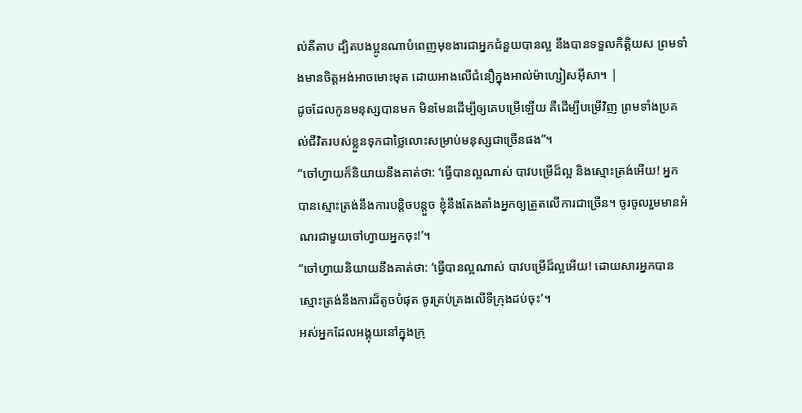ល់គីតាប ដ្បិតបងប្អូនណាបំពេញមុខងារជាអ្នកជំនួយបានល្អ នឹងបានទទួលកិត្ដិយស ព្រមទាំងមានចិត្ដអង់អាចមោះមុត ដោយអាងលើជំនឿក្នុងអាល់ម៉ាហ្សៀសអ៊ីសា។ |
ដូចដែលកូនមនុស្សបានមក មិនមែនដើម្បីឲ្យគេបម្រើឡើយ គឺដើម្បីបម្រើវិញ ព្រមទាំងប្រគល់ជីវិតរបស់ខ្លួនទុកជាថ្លៃលោះសម្រាប់មនុស្សជាច្រើនផង”។
“ចៅហ្វាយក៏និយាយនឹងគាត់ថា: ‘ធ្វើបានល្អណាស់ បាវបម្រើដ៏ល្អ និងស្មោះត្រង់អើយ! អ្នកបានស្មោះត្រង់នឹងការបន្តិចបន្តួច ខ្ញុំនឹងតែងតាំងអ្នកឲ្យត្រួតលើការជាច្រើន។ ចូរចូលរួមមានអំណរជាមួយចៅហ្វាយអ្នកចុះ!’។
“ចៅហ្វាយនិយាយនឹងគាត់ថា: ‘ធ្វើបានល្អណាស់ បាវបម្រើដ៏ល្អអើយ! ដោយសារអ្នកបានស្មោះត្រង់នឹងការដ៏តូចបំផុត ចូរគ្រប់គ្រងលើទីក្រុងដប់ចុះ’។
អស់អ្នកដែលអង្គុយនៅក្នុងក្រុ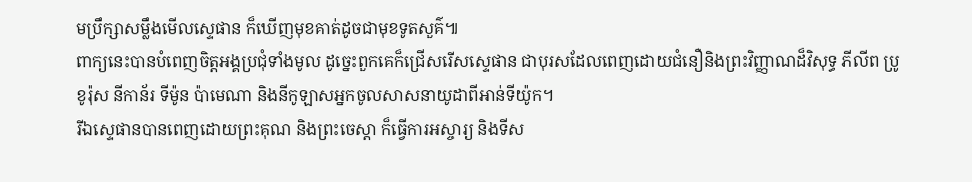មប្រឹក្សាសម្លឹងមើលស្ទេផាន ក៏ឃើញមុខគាត់ដូចជាមុខទូតសួគ៌៕
ពាក្យនេះបានបំពេញចិត្តអង្គប្រជុំទាំងមូល ដូច្នេះពួកគេក៏ជ្រើសរើសស្ទេផាន ជាបុរសដែលពេញដោយជំនឿនិងព្រះវិញ្ញាណដ៏វិសុទ្ធ ភីលីព ប្រូខូរ៉ុស នីកាន័រ ទីម៉ូន ប៉ាមេណា និងនីកូឡាសអ្នកចូលសាសនាយូដាពីអាន់ទីយ៉ូក។
រីឯស្ទេផានបានពេញដោយព្រះគុណ និងព្រះចេស្ដា ក៏ធ្វើការអស្ចារ្យ និងទីស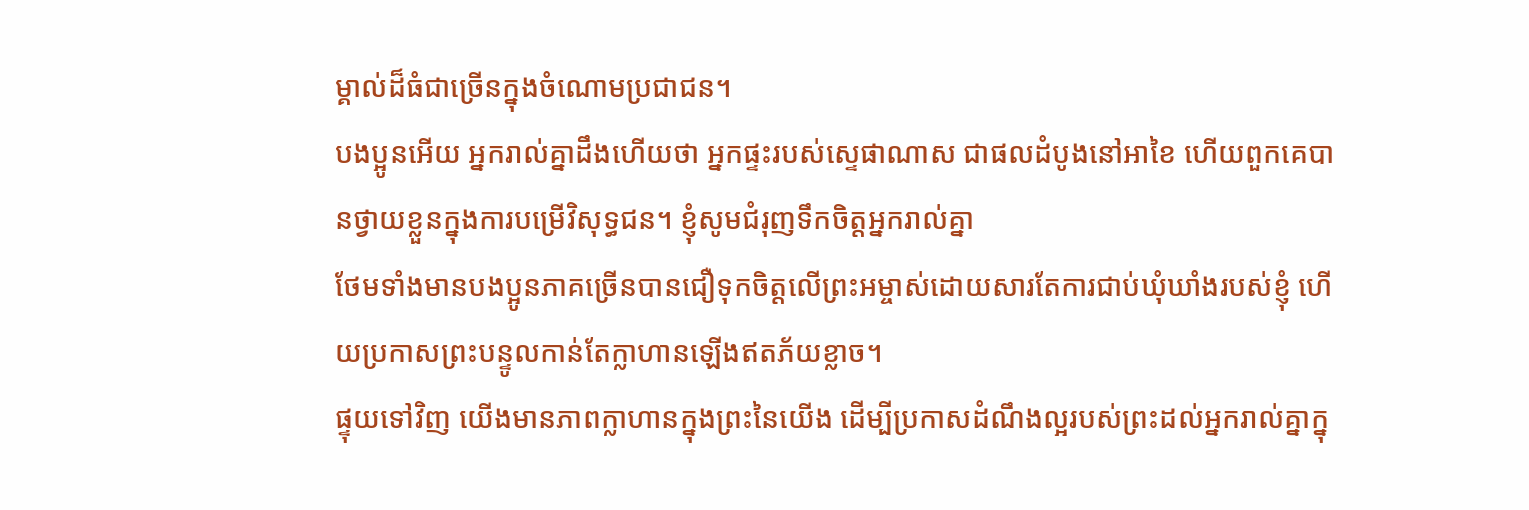ម្គាល់ដ៏ធំជាច្រើនក្នុងចំណោមប្រជាជន។
បងប្អូនអើយ អ្នករាល់គ្នាដឹងហើយថា អ្នកផ្ទះរបស់ស្ទេផាណាស ជាផលដំបូងនៅអាខៃ ហើយពួកគេបានថ្វាយខ្លួនក្នុងការបម្រើវិសុទ្ធជន។ ខ្ញុំសូមជំរុញទឹកចិត្តអ្នករាល់គ្នា
ថែមទាំងមានបងប្អូនភាគច្រើនបានជឿទុកចិត្តលើព្រះអម្ចាស់ដោយសារតែការជាប់ឃុំឃាំងរបស់ខ្ញុំ ហើយប្រកាសព្រះបន្ទូលកាន់តែក្លាហានឡើងឥតភ័យខ្លាច។
ផ្ទុយទៅវិញ យើងមានភាពក្លាហានក្នុងព្រះនៃយើង ដើម្បីប្រកាសដំណឹងល្អរបស់ព្រះដល់អ្នករាល់គ្នាក្នុ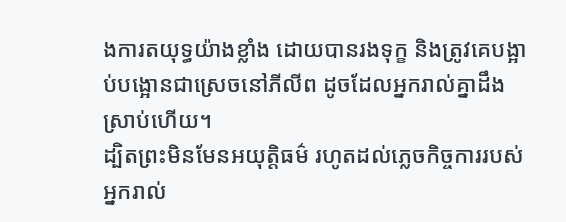ងការតយុទ្ធយ៉ាងខ្លាំង ដោយបានរងទុក្ខ និងត្រូវគេបង្អាប់បង្អោនជាស្រេចនៅភីលីព ដូចដែលអ្នករាល់គ្នាដឹងស្រាប់ហើយ។
ដ្បិតព្រះមិនមែនអយុត្តិធម៌ រហូតដល់ភ្លេចកិច្ចការរបស់អ្នករាល់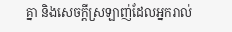គ្នា និងសេចក្ដីស្រឡាញ់ដែលអ្នករាល់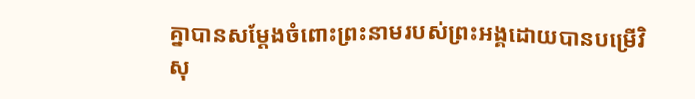គ្នាបានសម្ដែងចំពោះព្រះនាមរបស់ព្រះអង្គដោយបានបម្រើវិសុ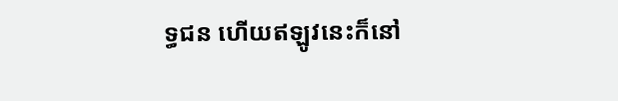ទ្ធជន ហើយឥឡូវនេះក៏នៅ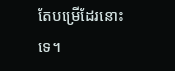តែបម្រើដែរនោះទេ។